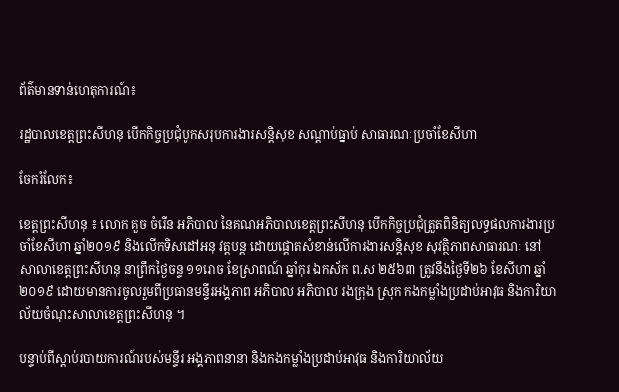ព័ត៌មានទាន់ហេតុការណ៍៖

រដ្ឋបាលខេត្តព្រះសីហនុ បើកកិច្ចប្រជុំបូកសរុបការងារសន្តិសុខ សណ្តាប់ធ្នាប់ សាធារណៈប្រចាំខែសីហា

ចែករំលែក៖

ខេត្តព្រះសីហនុ ៖ លោក គួច ចំរើន អភិបាល នៃគណអភិបាលខេត្តព្រះសីហនុ បើកកិច្ចប្រជុំត្រួតពិនិត្យលទ្ធផលការងារប្រចាំខែសីហា ឆ្នាំ២០១៩ និងលើកទិសដៅអនុ វត្តបន្ត ដោយផ្តោតសំខាន់លើការងារសន្តិសុខ សុវត្ថិភាពសាធារណៈ នៅសាលាខេត្តព្រះសីហនុ នាព្រឹកថ្ងៃចន្ទ ១១រោច ខែស្រាពណ៍ ឆ្នាំកុរ ឯកស័ក ព.ស ២៥៦៣ ត្រូវនឹងថ្ងៃទី២៦ ខែសីហា ឆ្នាំ២០១៩ ដោយមានការចូលរួមពីប្រធានមន្ទីរអង្គភាព អភិបាល អភិបាល រងក្រុង ស្រុក កងកម្លាំងប្រដាប់អាវុធ និងការិយាល័យចំណុះសាលាខេត្តព្រះសីហនុ ។

បន្ទាប់ពីស្ដាប់របាយការណ៍របស់មន្ទីរ អង្គភាពនានា និងកងកម្លាំងប្រដាប់អាវុធ និងការិយាល័យ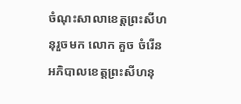ចំណុះសាលាខេត្តព្រះសីហនុរួចមក លោក គួច ចំរើន អភិបាលខេត្តព្រះសីហនុ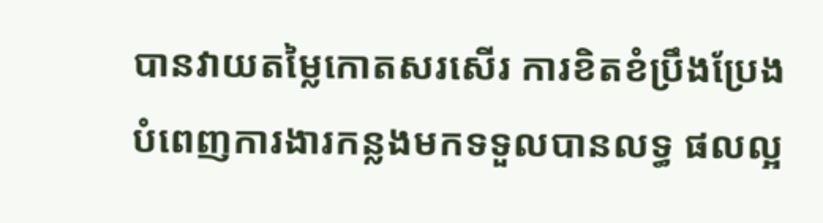បានវាយតម្លៃកោតសរសើរ ការខិតខំប្រឹងប្រែងបំពេញការងារកន្លងមកទទួលបានលទ្ធ ផលល្អ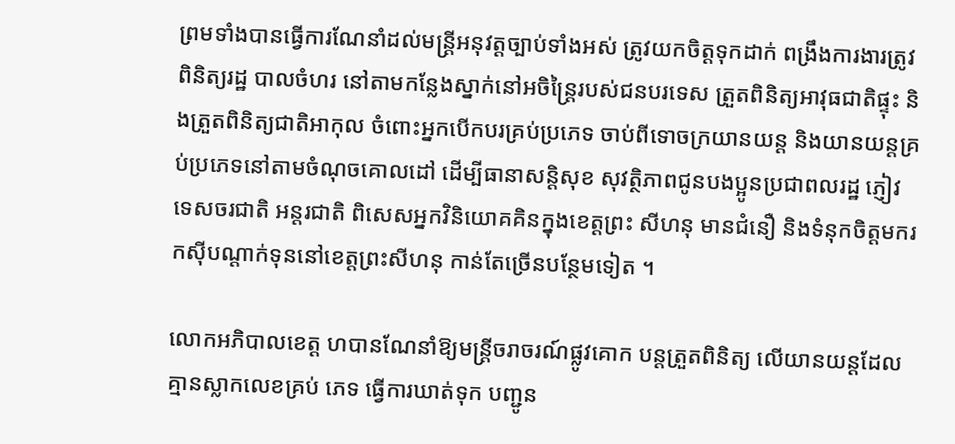ព្រមទាំងបានធ្វើការណែនាំដល់មន្ត្រីអនុវត្តច្បាប់ទាំងអស់ ត្រូវយកចិត្តទុកដាក់ ពង្រឹងការងារត្រូវពិនិត្យរដ្ឋ បាលចំហរ នៅតាមកន្លែងស្នាក់នៅអចិន្ត្រៃរបស់ជនបរទេស ត្រួតពិនិត្យអាវុធជាតិផ្ទុះ និងត្រួតពិនិត្យជាតិអាកុល ចំពោះអ្នកបើកបរគ្រប់ប្រភេទ ចាប់ពីទោចក្រយានយន្ត និងយានយន្តគ្រប់ប្រភេទនៅតាមចំណុចគោលដៅ ដើម្បីធានាសន្តិសុខ សុវត្ថិភាពជូនបងប្អូនប្រជាពលរដ្ឋ ភ្ញៀវទេសចរជាតិ អន្តរជាតិ ពិសេសអ្នកវិនិយោគគិនក្នុងខេត្តព្រះ សីហនុ មានជំនឿ និងទំនុកចិត្តមករកស៊ីបណ្តាក់ទុននៅខេត្តព្រះសីហនុ កាន់តែច្រើនបន្ថែមទៀត ។

លោកអភិបាលខេត្ត ហបានណែនាំឱ្យមន្ត្រីចរាចរណ៍ផ្លូវគោក បន្តត្រួតពិនិត្យ លើយានយន្តដែលគ្មានស្លាកលេខគ្រប់ ភេទ ធ្វើការឃាត់ទុក បញ្ជូន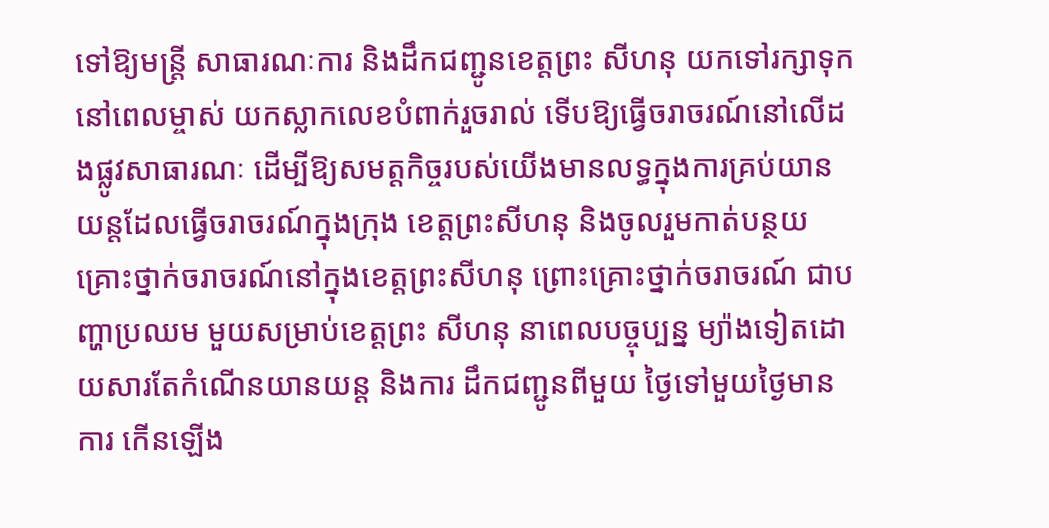ទៅឱ្យមន្តី្រ សាធារណៈការ និងដឹកជញ្ជូនខេត្តព្រះ សីហនុ យកទៅរក្សាទុក នៅពេលម្ចាស់ យកស្លាកលេខបំពាក់រួចរាល់ ទើបឱ្យធ្វើចរាចរណ៍នៅលើដងផ្លូវសាធារណៈ ដើម្បីឱ្យសមត្តកិច្ចរបស់យើងមានលទ្ធក្នុងការគ្រប់យានយន្តដែលធ្វើចរាចរណ៍ក្នុងក្រុង ខេត្តព្រះសីហនុ និងចូលរួមកាត់បន្ថយគ្រោះថ្នាក់ចរាចរណ៍នៅក្នុងខេត្តព្រះសីហនុ ព្រោះគ្រោះថ្នាក់ចរាចរណ៍ ជាបញ្ហាប្រឈម មួយសម្រាប់ខេត្តព្រះ សីហនុ នាពេលបច្ចុប្បន្ន ម្យ៉ាងទៀតដោយសារតែកំណើនយានយន្ត និងការ ដឹកជញ្ជូនពីមួយ ថ្ងៃទៅមួយថ្ងៃមានការ កើនឡើង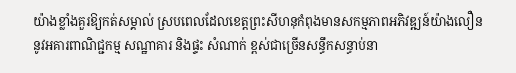យ៉ាងខ្លាំងគួរឱ្យកត់សម្គាល់ ស្របពេលដែលខេត្តព្រះសីហនុកំពុងមានសកម្មភាពអភិវឌ្ឍន៍យ៉ាងលឿន នូវអគារពាណិជ្ជកម្ម សណ្ឋាគារ និងផ្ទះ សំណាក់ ខ្ពស់ជាច្រើនសន្ធឹកសន្ធាប់នា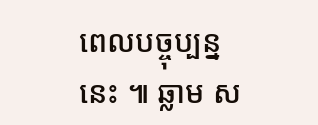ពេលបច្ចុប្បន្ននេះ ៕ ឆ្លាម ស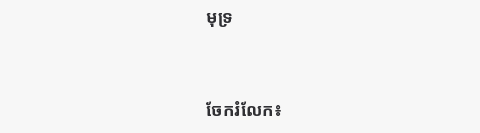មុទ្រ


ចែករំលែក៖